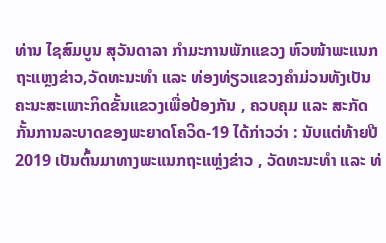ທ່ານ ໄຊສົມບູນ ສຸວັນດາລາ ກໍາມະການພັກແຂວງ ຫົວໜ້າພະແນກຖະແຫຼງຂ່າວ,ວັດທະນະທໍາ ແລະ ທ່ອງທ່ຽວແຂວງຄໍາມ່ວນທັງເປັນຄະນະສະເພາະກິດຂັ້ນແຂວງເພື່ອປ້ອງກັນ , ຄວບຄຸມ ແລະ ສະກັດກັ້ນການລະບາດຂອງພະຍາດໂຄວິດ-19 ໄດ້ກ່າວວ່າ : ນັບແຕ່ທ້າຍປີ 2019 ເປັນຕົ້ນມາທາງພະແນກຖະແຫຼ່ງຂ່າວ , ວັດທະນະທໍາ ແລະ ທ່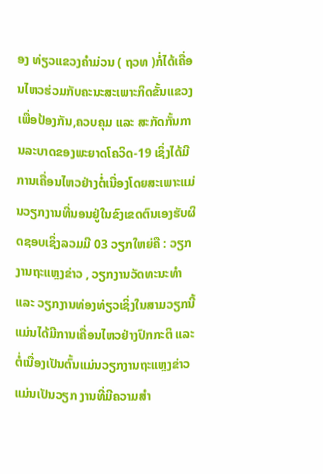ອງ ທ່ຽວແຂວງຄໍາມ່ວນ ( ຖວທ )ກໍ່ໄດ້ເຄື່ອນໄຫວຮ່ວມກັບຄະນະສະເພາະກິດຂັ້ນແຂວງເພື່ອປ້ອງກັນ,ຄວບຄຸມ ແລະ ສະກັດກັ້ນການລະບາດຂອງພະຍາດໂຄວິດ-19 ເຊິ່ງໄດ້ມີການເຄື່ອນໄຫວຢ່າງຕໍ່ເນື່ອງໂດຍສະເພາະແມ່ນວຽກງານທີ່ນອນຢູ່ໃນຂົງເຂດຕົນເອງຮັບຜິດຊອບເຊິ່ງລວມມີ 03 ວຽກໃຫຍ່ຄື : ວຽກງານຖະແຫຼງຂ່າວ , ວຽກງານວັດທະນະທໍາ ແລະ ວຽກງານທ່ອງທ່ຽວເຊິ່ງໃນສາມວຽກນີ້ແມ່ນໄດ້ມີການເຄື່ອນໄຫວຢ່າງປົກກະຕິ ແລະ ຕໍ່ເນື່ອງເປັນຕົ້ນແມ່ນວຽກງານຖະແຫຼງຂ່າວແມ່ນເປັນວຽກ ງານທີ່ມີຄວາມສໍາ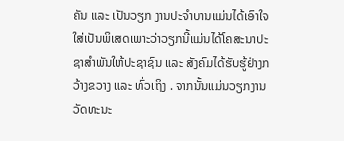ຄັນ ແລະ ເປັນວຽກ ງານປະຈໍາບານແມ່ນໄດ້ເອົາໃຈໃສ່ເປັນພິເສດເພາະວ່າວຽກນີ້ແມ່ນໄດ້ໂຄສະນາປະຊາສໍາພັນໃຫ້ປະຊາຊົນ ແລະ ສັງຄົມໄດ້ຮັບຮູ້ຢ່າງກວ້າງຂວາງ ແລະ ທົ່ວເຖິງ . ຈາກນັ້ນແມ່ນວຽກງານວັດທະນະ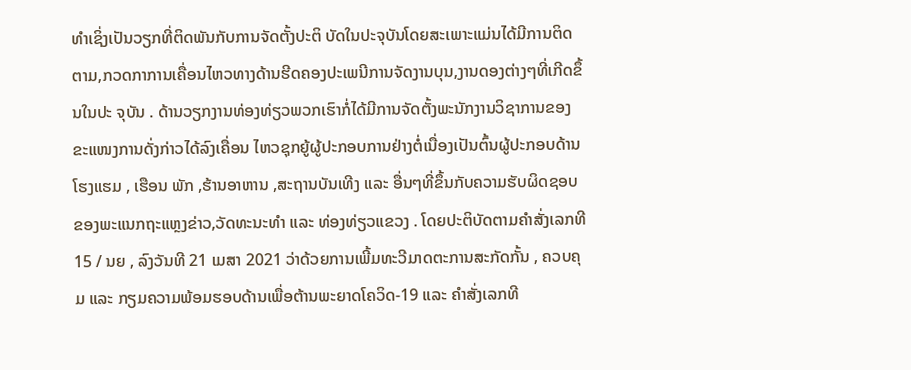ທໍາເຊິ່ງເປັນວຽກທີ່ຕິດພັນກັບການຈັດຕັ້ງປະຕິ ບັດໃນປະຈຸບັນໂດຍສະເພາະແມ່ນໄດ້ມີການຕິດຕາມ,ກວດກາການເຄື່ອນໄຫວທາງດ້ານຮີດຄອງປະເພນີການຈັດງານບຸນ,ງານດອງຕ່າງໆທີ່ເກີດຂຶ້ນໃນປະ ຈຸບັນ . ດ້ານວຽກງານທ່ອງທ່ຽວພວກເຮົາກໍ່ໄດ້ມີການຈັດຕັ້ງພະນັກງານວິຊາການຂອງຂະແໜງການດັ່ງກ່າວໄດ້ລົງເຄື່ອນ ໄຫວຊຸກຍູ້ຜູ້ປະກອບການຢ່າງຕໍ່ເນື່ອງເປັນຕົ້ນຜູ້ປະກອບດ້ານໂຮງແຮມ , ເຮືອນ ພັກ ,ຮ້ານອາຫານ ,ສະຖານບັນເທີງ ແລະ ອື່ນໆທີ່ຂຶ້ນກັບຄວາມຮັບຜິດຊອບຂອງພະແນກຖະແຫຼງຂ່າວ,ວັດທະນະທໍາ ແລະ ທ່ອງທ່ຽວແຂວງ . ໂດຍປະຕິບັດຕາມຄໍາສັ່ງເລກທີ 15 / ນຍ , ລົງວັນທີ 21 ເມສາ 2021 ວ່າດ້ວຍການເພີ້ມທະວີມາດຕະການສະກັດກັ້ນ , ຄວບຄຸມ ແລະ ກຽມຄວາມພ້ອມຮອບດ້ານເພື່ອຕ້ານພະຍາດໂຄວິດ-19 ແລະ ຄໍາສັ່ງເລກທີ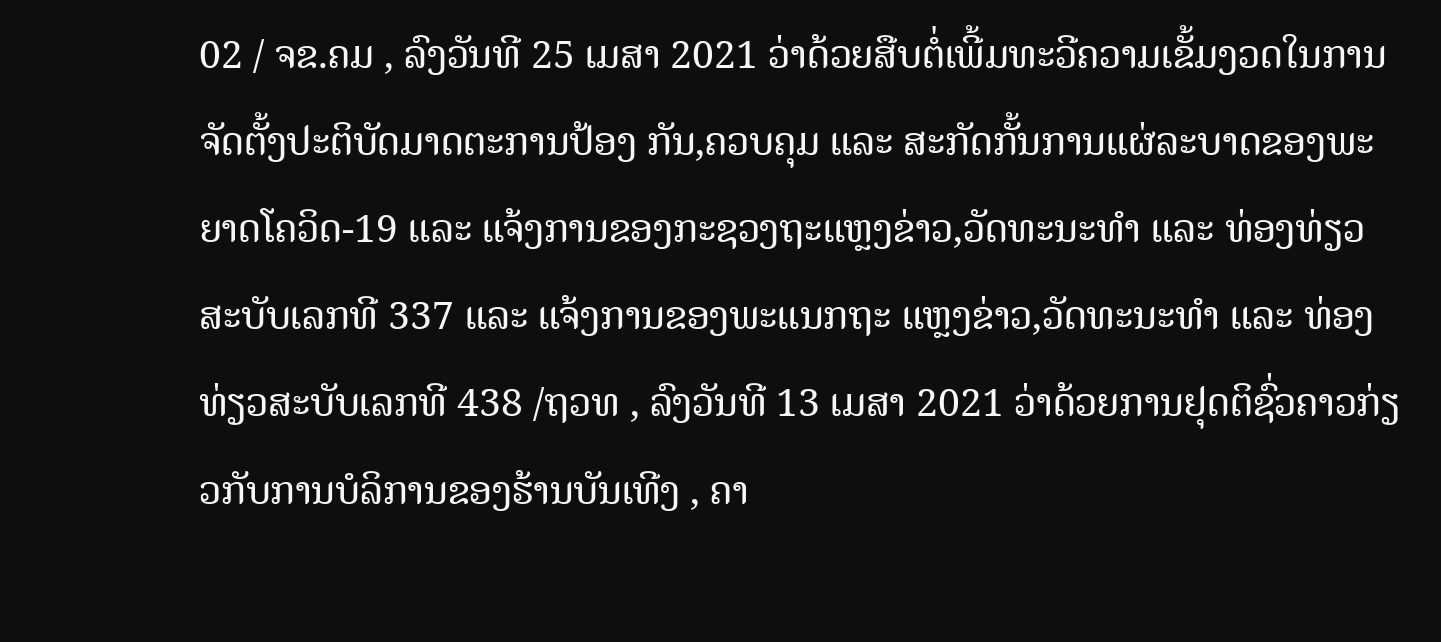02 / ຈຂ.ຄມ , ລົງວັນທີ 25 ເມສາ 2021 ວ່າດ້ວຍສືບຕໍ່ເພີ້ມທະວີຄວາມເຂັ້ມງວດໃນການຈັດຕັ້ງປະຕິບັດມາດຕະການປ້ອງ ກັນ,ຄວບຄຸມ ແລະ ສະກັດກັ້ນການແຜ່ລະບາດຂອງພະຍາດໂຄວິດ-19 ແລະ ແຈ້ງການຂອງກະຊວງຖະແຫຼງຂ່າວ,ວັດທະນະທໍາ ແລະ ທ່ອງທ່ຽວສະບັບເລກທີ 337 ແລະ ແຈ້ງການຂອງພະແນກຖະ ແຫຼງຂ່າວ,ວັດທະນະທໍາ ແລະ ທ່ອງທ່ຽວສະບັບເລກທີ 438 /ຖວທ , ລົງວັນທີ 13 ເມສາ 2021 ວ່າດ້ວຍການຢຸດຕິຊົ່ວຄາວກ່ຽວກັບການບໍລິການຂອງຮ້ານບັນເທີງ , ຄາ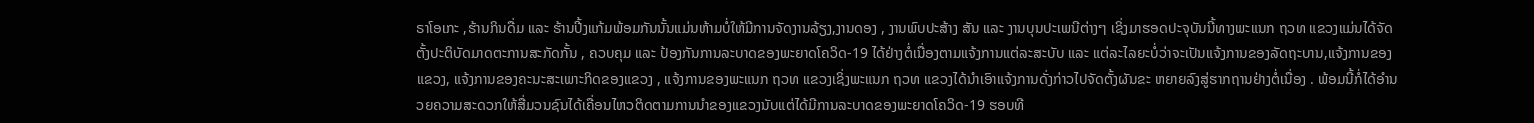ຣາໂອເກະ ,ຮ້ານກິນດື່ມ ແລະ ຮ້ານປີ້ງແກ້ມພ້ອມກັນນັ້ນແມ່ນຫ້າມບໍ່ໃຫ້ມີການຈັດງານລ້ຽງ,ງານດອງ , ງານພົບປະສ້າງ ສັນ ແລະ ງານບຸນປະເພນີຕ່າງໆ ເຊິ່ງມາຮອດປະຈຸບັນນີ້ທາງພະແນກ ຖວທ ແຂວງແມ່ນໄດ້ຈັດຕັ້ງປະຕິບັດມາດຕະການສະກັດກັ້ນ , ຄວບຄຸມ ແລະ ປ້ອງກັນການລະບາດຂອງພະຍາດໂຄວິດ-19 ໄດ້ຢ່າງຕໍ່ເນື່ອງຕາມແຈ້ງການແຕ່ລະສະບັບ ແລະ ແຕ່ລະໄລຍະບໍ່ວ່າຈະເປັນແຈ້ງການຂອງລັດຖະບານ,ແຈ້ງການຂອງແຂວງ, ແຈ້ງການຂອງຄະນະສະເພາະກິດຂອງແຂວງ , ແຈ້ງການຂອງພະແນກ ຖວທ ແຂວງເຊິ່ງພະແນກ ຖວທ ແຂວງໄດ້ນໍາເອົາແຈ້ງການດັ່ງກ່າວໄປຈັດຕັ້ງຜັນຂະ ຫຍາຍລົງສູ່ຮາກຖານຢ່າງຕໍ່ເນື່ອງ . ພ້ອມນີ້ກໍ່ໄດ້ອໍານວຍຄວາມສະດວກໃຫ້ສື່ມວນຊົນໄດ້ເຄື່ອນໄຫວຕິດຕາມການນໍາຂອງແຂວງນັບແຕ່ໄດ້ມີການລະບາດຂອງພະຍາດໂຄວິດ-19 ຮອບທີ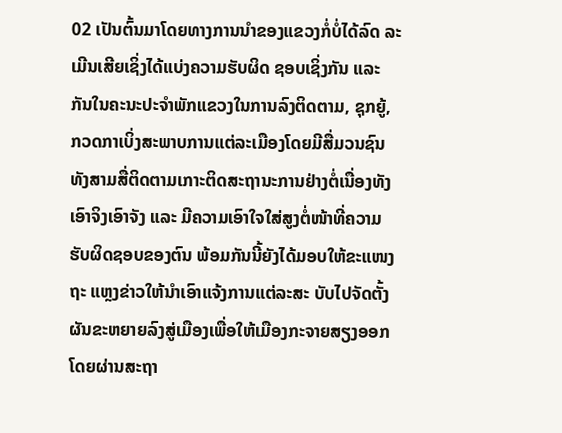02 ເປັນຕົ້ນມາໂດຍທາງການນໍາຂອງແຂວງກໍ່ບໍ່ໄດ້ລົດ ລະເມີນເສີຍເຊິ່ງໄດ້ແບ່ງຄວາມຮັບຜິດ ຊອບເຊິ່ງກັນ ແລະ ກັນໃນຄະນະປະຈໍາພັກແຂວງໃນການລົງຕິດຕາມ, ຊຸກຍູ້, ກວດກາເບິ່ງສະພາບການແຕ່ລະເມືອງໂດຍມີສື່ມວນຊົນທັງສາມສື່ຕິດຕາມເກາະຕິດສະຖານະການຢ່າງຕໍ່ເນື່ອງທັງເອົາຈິງເອົາຈັງ ແລະ ມີຄວາມເອົາໃຈໃສ່ສູງຕໍ່ໜ້າທີ່ຄວາມຮັບຜິດຊອບຂອງຕົນ ພ້ອມກັນນີ້ຍັງໄດ້ມອບໃຫ້ຂະແໜງຖະ ແຫຼງຂ່າວໃຫ້ນໍາເອົາແຈ້ງການແຕ່ລະສະ ບັບໄປຈັດຕັ້ງຜັນຂະຫຍາຍລົງສູ່ເມືອງເພື່ອໃຫ້ເມືອງກະຈາຍສຽງອອກໂດຍຜ່ານສະຖາ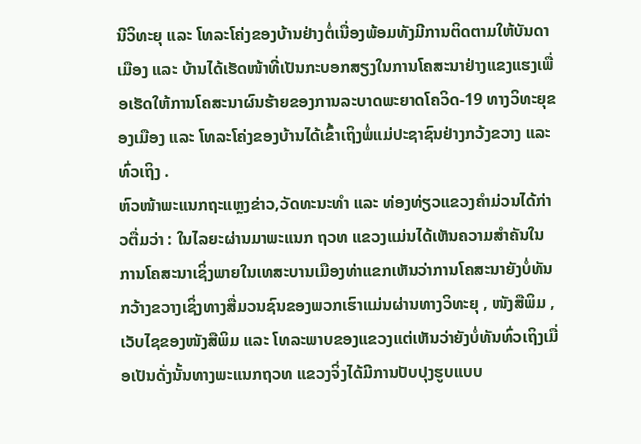ນີວິທະຍຸ ແລະ ໂທລະໂຄ່ງຂອງບ້ານຢ່າງຕໍ່ເນື່ອງພ້ອມທັງມີການຕິດຕາມໃຫ້ບັນດາເມືອງ ແລະ ບ້ານໄດ້ເຮັດໜ້າທີ່ເປັນກະບອກສຽງໃນການໂຄສະນາຢ່າງແຂງແຮງເພື່ອເຮັດໃຫ້ການໂຄສະນາຜົນຮ້າຍຂອງການລະບາດພະຍາດໂຄວິດ-19 ທາງວິທະຍຸຂອງເມືອງ ແລະ ໂທລະໂຄ່ງຂອງບ້ານໄດ້ເຂົ້າເຖິງພໍ່ແມ່ປະຊາຊົນຢ່າງກວ້ງຂວາງ ແລະ ທົ່ວເຖິງ .
ຫົວໜ້າພະແນກຖະແຫຼງຂ່າວ,ວັດທະນະທໍາ ແລະ ທ່ອງທ່ຽວແຂວງຄໍາມ່ວນໄດ້ກ່າວຕື່ມວ່າ : ໃນໄລຍະຜ່ານມາພະແນກ ຖວທ ແຂວງແມ່ນໄດ້ເຫັນຄວາມສໍາຄັນໃນການໂຄສະນາເຊິ່ງພາຍໃນເທສະບານເມືອງທ່າແຂກເຫັນວ່າການໂຄສະນາຍັງບໍ່ທັນກວ້າງຂວາງເຊິ່ງທາງສື່ມວນຊົນຂອງພວກເຮົາແມ່ນຜ່ານທາງວິທະຍຸ , ໜັງສືພິມ , ເວັບໄຊຂອງໜັງສືພິມ ແລະ ໂທລະພາບຂອງແຂວງແຕ່ເຫັນວ່າຍັງບໍ່ທັນທົ່ວເຖິງເມື່ອເປັນດັ່ງນັ້ນທາງພະແນກຖວທ ແຂວງຈິ່ງໄດ້ມີການປັບປຸງຮູບແບບ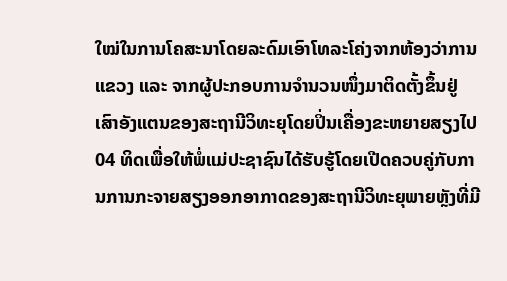ໃໝ່ໃນການໂຄສະນາໂດຍລະດົມເອົາໂທລະໂຄ່ງຈາກຫ້ອງວ່າການແຂວງ ແລະ ຈາກຜູ້ປະກອບການຈໍານວນໜຶ່ງມາຕິດຕັ້ງຂຶ້ນຢູ່ເສົາອັງແຕນຂອງສະຖານີວິທະຍຸໂດຍປິ່ນເຄື່ອງຂະຫຍາຍສຽງໄປ 04 ທິດເພື່ອໃຫ້ພໍ່ແມ່ປະຊາຊົນໄດ້ຮັບຮູ້ໂດຍເປີດຄວບຄູ່ກັບການການກະຈາຍສຽງອອກອາກາດຂອງສະຖານີວິທະຍຸພາຍຫຼັງທີ່ມີ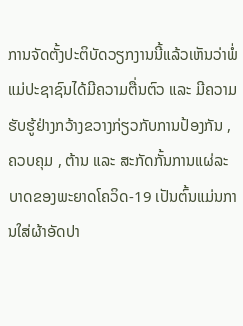ການຈັດຕັ້ງປະຕິບັດວຽກງານນີ້ແລ້ວເຫັນວ່າພໍ່ແມ່ປະຊາຊົນໄດ້ມີຄວາມຕື່ນຕົວ ແລະ ມີຄວາມຮັບຮູ້ຢ່າງກວ້າງຂວາງກ່ຽວກັບການປ້ອງກັນ , ຄວບຄຸມ , ຕ້ານ ແລະ ສະກັດກັ້ນການແຜ່ລະບາດຂອງພະຍາດໂຄວິດ-19 ເປັນຕົ້ນແມ່ນການໃສ່ຜ້າອັດປາ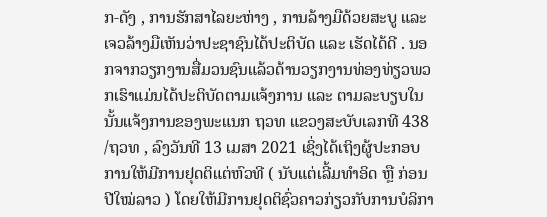ກ-ດັງ , ການຮັກສາໄລຍະຫ່າງ , ການລ້າງມືດ້ວຍສະບູ ແລະ ເຈວລ້າງມືເຫັນວ່າປະຊາຊົນໄດ້ປະຕິບັດ ແລະ ເຮັດໄດ້ດີ . ນອກຈາກວຽກງານສື່ມວນຊົນແລ້ວດ້ານວຽກງານທ່ອງທ່ຽວພວກເຮົາແມ່ນໄດ້ປະຕິບັດຕາມແຈ້ງການ ແລະ ຕາມລະບຽບໃນນັ້ນແຈ້ງການຂອງພະແນກ ຖວທ ແຂວງສະບັບເລກທີ 438 /ຖວທ , ລົງວັນທີ 13 ເມສາ 2021 ເຊິ່ງໄດ້ເຖິງຜູ້ປະກອບການໃຫ້ມີການຢຸດຕິແຕ່ຫົວທີ ( ນັບແຕ່ເລີ້ມທໍາອິດ ຫຼື ກ່ອນປີໃໝ່ລາວ ) ໂດຍໃຫ້ມີການຢຸດຕິຊົ່ວຄາວກ່ຽວກັບການບໍລິກາ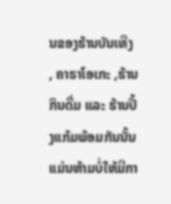ນຂອງຮ້ານບັນເທີງ , ຄາຣາໂອເກະ ,ຮ້ານກິນດື່ມ ແລະ ຮ້ານປີ້ງແກ້ມພ້ອມກັນນັ້ນແມ່ນຫ້າມບໍ່ໃຫ້ມີກາ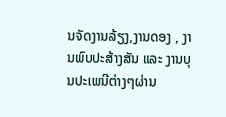ນຈັດງານລ້ຽງ,ງານດອງ , ງານພົບປະສ້າງສັນ ແລະ ງານບຸນປະເພນີຕ່າງໆຜ່ານ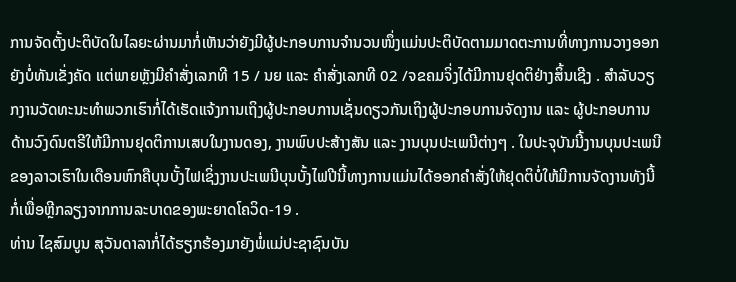ການຈັດຕັ້ງປະຕິບັດໃນໄລຍະຜ່ານມາກໍ່ເຫັນວ່າຍັງມີຜູ້ປະກອບການຈໍານວນໜຶ່ງແມ່ນປະຕິບັດຕາມມາດຕະການທີ່ທາງການວາງອອກຍັງບໍ່ທັນເຂັ່ງຄັດ ແຕ່ພາຍຫຼັງມີຄໍາສັ່ງເລກທີ 15 / ນຍ ແລະ ຄໍາສັ່ງເລກທີ 02 /ຈຂຄມຈິ່ງໄດ້ມີການຢຸດຕິຢ່າງສິ້ນເຊີງ . ສໍາລັບວຽກງານວັດທະນະທໍາພວກເຮົາກໍ່ໄດ້ເຮັດແຈ້ງການເຖິງຜູ້ປະກອບການເຊັ່ນດຽວກັນເຖິງຜູ້ປະກອບການຈັດງານ ແລະ ຜູ້ປະກອບການດ້ານວົງດົນຕຣີໃຫ້ມີການຢຸດຕິການເສບໃນງານດອງ, ງານພົບປະສ້າງສັນ ແລະ ງານບຸນປະເພນີຕ່າງໆ . ໃນປະຈຸບັນນີ້ງານບຸນປະເພນີຂອງລາວເຮົາໃນເດືອນຫົກຄືບຸນບັ້ງໄຟເຊິ່ງງານປະເພນີບຸນບັ້ງໄຟປີນີ້ທາງການແມ່ນໄດ້ອອກຄໍາສັ່ງໃຫ້ຢຸດຕິບໍ່ໃຫ້ມີການຈັດງານທັງນີ້ກໍ່ເພື່ອຫຼີກລຽງຈາກການລະບາດຂອງພະຍາດໂຄວິດ-19 .
ທ່ານ ໄຊສົມບູນ ສຸວັນດາລາກໍ່ໄດ້ຮຽກຮ້ອງມາຍັງພໍ່ແມ່ປະຊາຊົນບັນ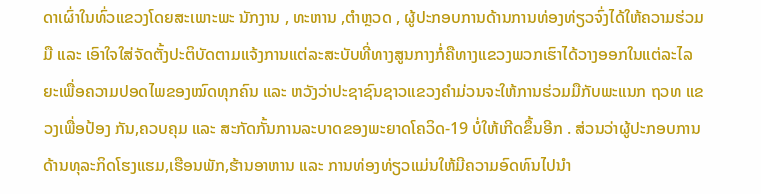ດາເຜົ່າໃນທົ່ວແຂວງໂດຍສະເພາະພະ ນັກງານ , ທະຫານ ,ຕໍາຫຼວດ , ຜູ້ປະກອບການດ້ານການທ່ອງທ່ຽວຈົ່ງໄດ້ໃຫ້ຄວາມຮ່ວມມື ແລະ ເອົາໃຈໃສ່ຈັດຕັ້ງປະຕິບັດຕາມແຈ້ງການແຕ່ລະສະບັບທີ່ທາງສູນກາງກໍ່ຄືທາງແຂວງພວກເຮົາໄດ້ວາງອອກໃນແຕ່ລະໄລຍະເພື່ອຄວາມປອດໄພຂອງໝົດທຸກຄົນ ແລະ ຫວັງວ່າປະຊາຊົນຊາວແຂວງຄໍາມ່ວນຈະໃຫ້ການຮ່ວມມືກັບພະແນກ ຖວທ ແຂວງເພື່ອປ້ອງ ກັນ,ຄວບຄຸມ ແລະ ສະກັດກັ້ນການລະບາດຂອງພະຍາດໂຄວິດ-19 ບໍ່ໃຫ້ເກີດຂຶ້ນອີກ . ສ່ວນວ່າຜູ້ປະກອບການດ້ານທຸລະກິດໂຮງແຮມ,ເຮືອນພັກ,ຮ້ານອາຫານ ແລະ ການທ່ອງທ່ຽວແມ່ນໃຫ້ມີຄວາມອົດທົນໄປນໍາ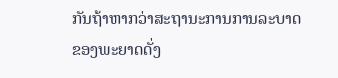ກັນຖ້າຫາກວ່າສະຖານະການການລະບາດຂອງພະຍາດດັ່ງ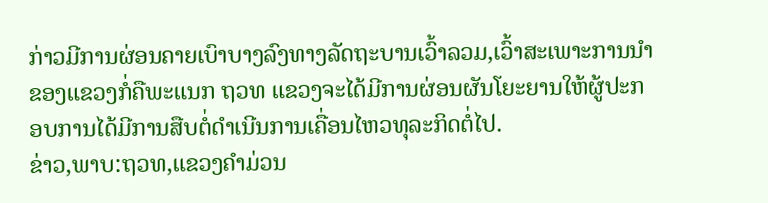ກ່າວມີການຜ່ອນຄາຍເບົາບາງລົງທາງລັດຖະບານເວົ້າລວມ,ເວົ້າສະເພາະການນໍາຂອງແຂວງກໍ່ຄືພະແນກ ຖວທ ແຂວງຈະໄດ້ມີການຜ່ອນຜັນໂຍະຍານໃຫ້ຜູ້ປະກອບການໄດ້ມີການສືບຕໍ່ດໍາເນີນການເຄື່ອນໄຫວທຸລະກິດຕໍ່ໄປ.
ຂ່າວ,ພາບ:ຖວທ,ແຂວງຄຳມ່ວນ